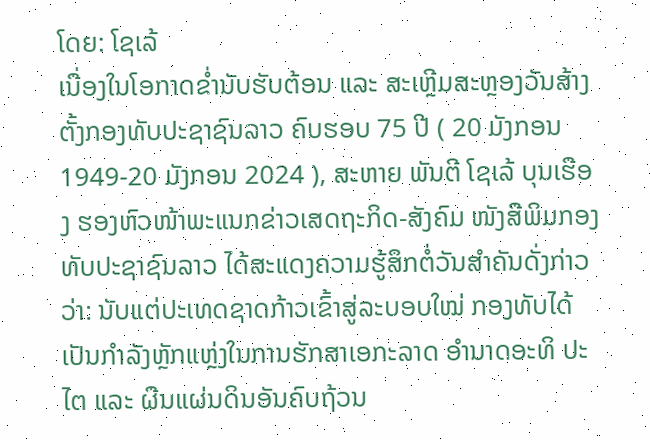ໂດຍ: ໂຊເລ້
ເນື່ອງໃນໂອກາດຂໍ່ານັບຮັບຕ້ອນ ແລະ ສະເຫຼີມສະຫຼອງວັນສ້າງຕັ້ງກອງທັບປະຊາຊົນລາວ ຄົບຮອບ 75 ປີ ( 20 ມັງກອນ 1949-20 ມັງກອນ 2024 ), ສະຫາຍ ພັນຕີ ໂຊເລ້ ບຸນເຮືອງ ຮອງຫົວໜ້າພະແນກຂ່າວເສດຖະກິດ-ສັງຄົມ ໜັງສືພິມກອງທັບປະຊາຊົນລາວ ໄດ້ສະແດງຄວາມຮູ້ສຶກຕໍ່ວັນສຳຄັນດັ່ງກ່າວວ່າ: ນັບແຕ່ປະເທດຊາດກ້າວເຂົ້າສູ່ລະບອບໃໝ່ ກອງທັບໄດ້ເປັນກໍາລັງຫຼັກແຫຼ່ງໃນການຮັກສາເອກະລາດ ອຳນາດອະທິ ປະໄຕ ແລະ ຜືນແຜ່ນດິນອັນຄົບຖ້ວນ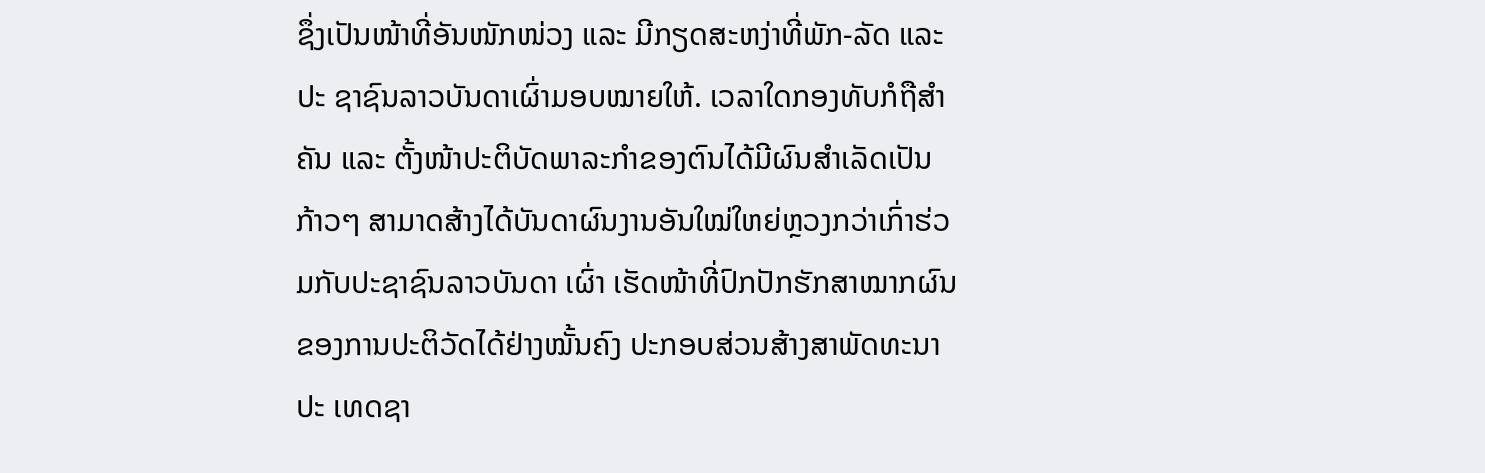ຊຶ່ງເປັນໜ້າທີ່ອັນໜັກໜ່ວງ ແລະ ມີກຽດສະຫງ່າທີ່ພັກ-ລັດ ແລະ ປະ ຊາຊົນລາວບັນດາເຜົ່າມອບໝາຍໃຫ້. ເວລາໃດກອງທັບກໍຖືສຳຄັນ ແລະ ຕັ້ງໜ້າປະຕິບັດພາລະກໍາຂອງຕົນໄດ້ມີຜົນສໍາເລັດເປັນກ້າວໆ ສາມາດສ້າງໄດ້ບັນດາຜົນງານອັນໃໝ່ໃຫຍ່ຫຼວງກວ່າເກົ່າຮ່ວມກັບປະຊາຊົນລາວບັນດາ ເຜົ່າ ເຮັດໜ້າທີ່ປົກປັກຮັກສາໝາກຜົນຂອງການປະຕິວັດໄດ້ຢ່າງໝັ້ນຄົງ ປະກອບສ່ວນສ້າງສາພັດທະນາປະ ເທດຊາ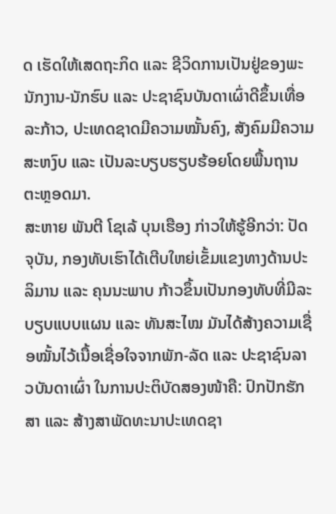ດ ເຮັດໃຫ້ເສດຖະກິດ ແລະ ຊີວິດການເປັນຢູ່ຂອງພະນັກງານ-ນັກຮົບ ແລະ ປະຊາຊົນບັນດາເຜົ່າດີຂຶ້ນເທື່ອລະກ້າວ, ປະເທດຊາດມີຄວາມໝັ້ນຄົງ, ສັງຄົມມີຄວາມສະຫງົບ ແລະ ເປັນລະບຽບຮຽບຮ້ອຍໂດຍພື້ນຖານຕະຫຼອດມາ.
ສະຫາຍ ພັນຕີ ໂຊເລ້ ບຸນເຮືອງ ກ່າວໃຫ້ຮູ້ອີກວ່າ: ປັດຈຸບັນ, ກອງທັບເຮົາໄດ້ເຕີບໃຫຍ່ເຂັ້ມແຂງທາງດ້ານປະລິມານ ແລະ ຄຸນນະພາບ ກ້າວຂຶ້ນເປັນກອງທັບທີ່ມີລະບຽບແບບແຜນ ແລະ ທັນສະໄໝ ມັນໄດ້ສ້າງຄວາມເຊື່ອໝັ້ນໄວ້ເນື້ອເຊື່ອໃຈຈາກພັກ-ລັດ ແລະ ປະຊາຊົນລາວບັນດາເຜົ່າ ໃນການປະຕິບັດສອງໜ້າຄື: ປົກປັກຮັກສາ ແລະ ສ້າງສາພັດທະນາປະເທດຊາ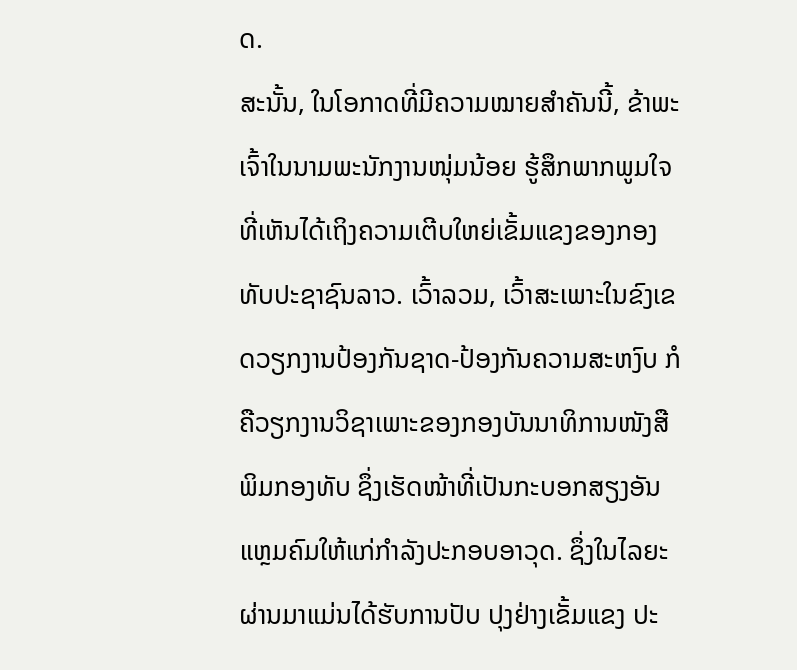ດ.
ສະນັ້ນ, ໃນໂອກາດທີ່ມີຄວາມໝາຍສຳຄັນນີ້, ຂ້າພະເຈົ້າໃນນາມພະນັກງານໜຸ່ມນ້ອຍ ຮູ້ສຶກພາກພູມໃຈທີ່ເຫັນໄດ້ເຖິງຄວາມເຕີບໃຫຍ່ເຂັ້ມແຂງຂອງກອງທັບປະຊາຊົນລາວ. ເວົ້າລວມ, ເວົ້າສະເພາະໃນຂົງເຂດວຽກງານປ້ອງກັນຊາດ-ປ້ອງກັນຄວາມສະຫງົບ ກໍຄືວຽກງານວິຊາເພາະຂອງກອງບັນນາທິການໜັງສືພິມກອງທັບ ຊຶ່ງເຮັດໜ້າທີ່ເປັນກະບອກສຽງອັນແຫຼມຄົມໃຫ້ແກ່ກຳລັງປະກອບອາວຸດ. ຊຶ່ງໃນໄລຍະຜ່ານມາແມ່ນໄດ້ຮັບການປັບ ປຸງຢ່າງເຂັ້ມແຂງ ປະ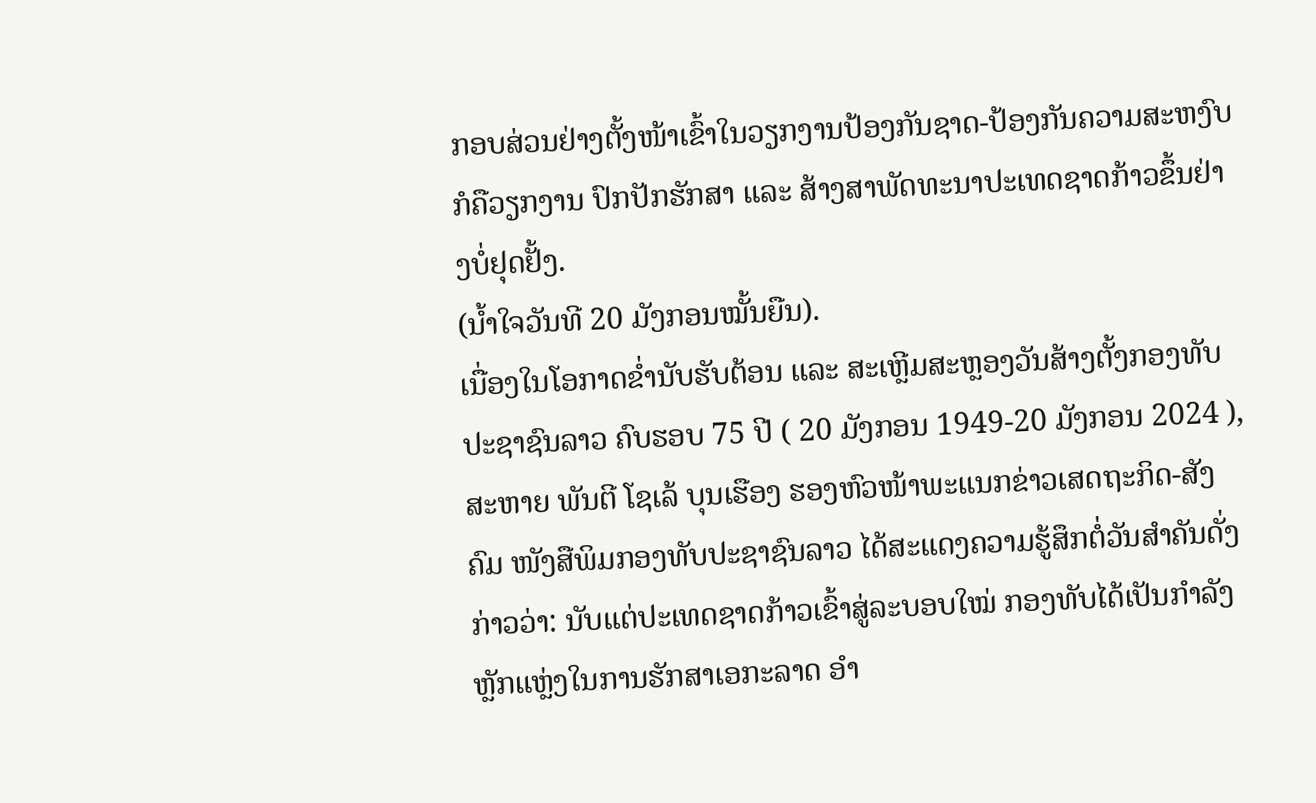ກອບສ່ວນຢ່າງຕັ້ງໜ້າເຂົ້າໃນວຽກງານປ້ອງກັນຊາດ-ປ້ອງກັນຄວາມສະຫງົບ ກໍຄືວຽກງານ ປົກປັກຮັກສາ ແລະ ສ້າງສາພັດທະນາປະເທດຊາດກ້າວຂຶ້ນຢ່າງບໍ່ຢຸດຢັ້ງ.
(ນ້ຳໃຈວັນທີ 20 ມັງກອນໝັ້ນຍືນ).
ເນື່ອງໃນໂອກາດຂໍ່ານັບຮັບຕ້ອນ ແລະ ສະເຫຼີມສະຫຼອງວັນສ້າງຕັ້ງກອງທັບປະຊາຊົນລາວ ຄົບຮອບ 75 ປີ ( 20 ມັງກອນ 1949-20 ມັງກອນ 2024 ), ສະຫາຍ ພັນຕີ ໂຊເລ້ ບຸນເຮືອງ ຮອງຫົວໜ້າພະແນກຂ່າວເສດຖະກິດ-ສັງຄົມ ໜັງສືພິມກອງທັບປະຊາຊົນລາວ ໄດ້ສະແດງຄວາມຮູ້ສຶກຕໍ່ວັນສຳຄັນດັ່ງກ່າວວ່າ: ນັບແຕ່ປະເທດຊາດກ້າວເຂົ້າສູ່ລະບອບໃໝ່ ກອງທັບໄດ້ເປັນກໍາລັງຫຼັກແຫຼ່ງໃນການຮັກສາເອກະລາດ ອຳ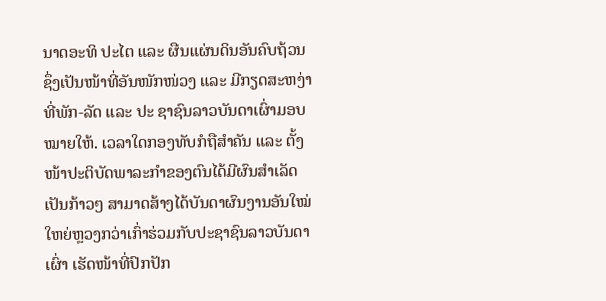ນາດອະທິ ປະໄຕ ແລະ ຜືນແຜ່ນດິນອັນຄົບຖ້ວນ ຊຶ່ງເປັນໜ້າທີ່ອັນໜັກໜ່ວງ ແລະ ມີກຽດສະຫງ່າທີ່ພັກ-ລັດ ແລະ ປະ ຊາຊົນລາວບັນດາເຜົ່າມອບໝາຍໃຫ້. ເວລາໃດກອງທັບກໍຖືສຳຄັນ ແລະ ຕັ້ງໜ້າປະຕິບັດພາລະກໍາຂອງຕົນໄດ້ມີຜົນສໍາເລັດເປັນກ້າວໆ ສາມາດສ້າງໄດ້ບັນດາຜົນງານອັນໃໝ່ໃຫຍ່ຫຼວງກວ່າເກົ່າຮ່ວມກັບປະຊາຊົນລາວບັນດາ ເຜົ່າ ເຮັດໜ້າທີ່ປົກປັກ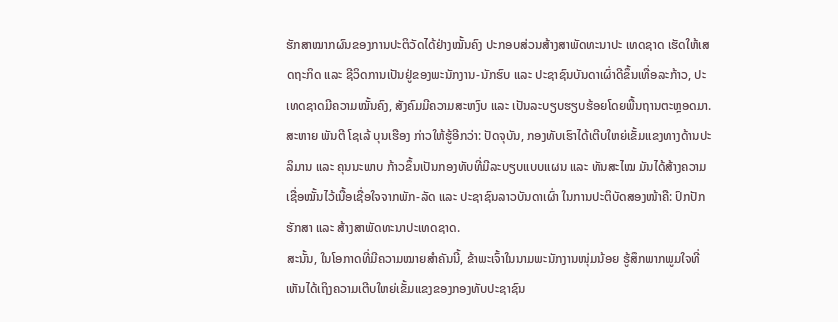ຮັກສາໝາກຜົນຂອງການປະຕິວັດໄດ້ຢ່າງໝັ້ນຄົງ ປະກອບສ່ວນສ້າງສາພັດທະນາປະ ເທດຊາດ ເຮັດໃຫ້ເສດຖະກິດ ແລະ ຊີວິດການເປັນຢູ່ຂອງພະນັກງານ-ນັກຮົບ ແລະ ປະຊາຊົນບັນດາເຜົ່າດີຂຶ້ນເທື່ອລະກ້າວ, ປະເທດຊາດມີຄວາມໝັ້ນຄົງ, ສັງຄົມມີຄວາມສະຫງົບ ແລະ ເປັນລະບຽບຮຽບຮ້ອຍໂດຍພື້ນຖານຕະຫຼອດມາ.
ສະຫາຍ ພັນຕີ ໂຊເລ້ ບຸນເຮືອງ ກ່າວໃຫ້ຮູ້ອີກວ່າ: ປັດຈຸບັນ, ກອງທັບເຮົາໄດ້ເຕີບໃຫຍ່ເຂັ້ມແຂງທາງດ້ານປະລິມານ ແລະ ຄຸນນະພາບ ກ້າວຂຶ້ນເປັນກອງທັບທີ່ມີລະບຽບແບບແຜນ ແລະ ທັນສະໄໝ ມັນໄດ້ສ້າງຄວາມເຊື່ອໝັ້ນໄວ້ເນື້ອເຊື່ອໃຈຈາກພັກ-ລັດ ແລະ ປະຊາຊົນລາວບັນດາເຜົ່າ ໃນການປະຕິບັດສອງໜ້າຄື: ປົກປັກຮັກສາ ແລະ ສ້າງສາພັດທະນາປະເທດຊາດ.
ສະນັ້ນ, ໃນໂອກາດທີ່ມີຄວາມໝາຍສຳຄັນນີ້, ຂ້າພະເຈົ້າໃນນາມພະນັກງານໜຸ່ມນ້ອຍ ຮູ້ສຶກພາກພູມໃຈທີ່ເຫັນໄດ້ເຖິງຄວາມເຕີບໃຫຍ່ເຂັ້ມແຂງຂອງກອງທັບປະຊາຊົນ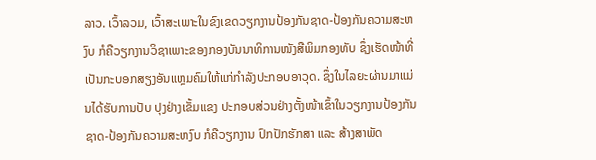ລາວ. ເວົ້າລວມ, ເວົ້າສະເພາະໃນຂົງເຂດວຽກງານປ້ອງກັນຊາດ-ປ້ອງກັນຄວາມສະຫງົບ ກໍຄືວຽກງານວິຊາເພາະຂອງກອງບັນນາທິການໜັງສືພິມກອງທັບ ຊຶ່ງເຮັດໜ້າທີ່ເປັນກະບອກສຽງອັນແຫຼມຄົມໃຫ້ແກ່ກຳລັງປະກອບອາວຸດ. ຊຶ່ງໃນໄລຍະຜ່ານມາແມ່ນໄດ້ຮັບການປັບ ປຸງຢ່າງເຂັ້ມແຂງ ປະກອບສ່ວນຢ່າງຕັ້ງໜ້າເຂົ້າໃນວຽກງານປ້ອງກັນຊາດ-ປ້ອງກັນຄວາມສະຫງົບ ກໍຄືວຽກງານ ປົກປັກຮັກສາ ແລະ ສ້າງສາພັດ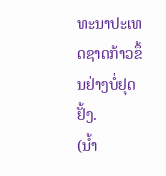ທະນາປະເທດຊາດກ້າວຂຶ້ນຢ່າງບໍ່ຢຸດຢັ້ງ.
(ນ້ຳ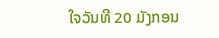ໃຈວັນທີ 20 ມັງກອນ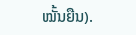ໝັ້ນຍືນ).